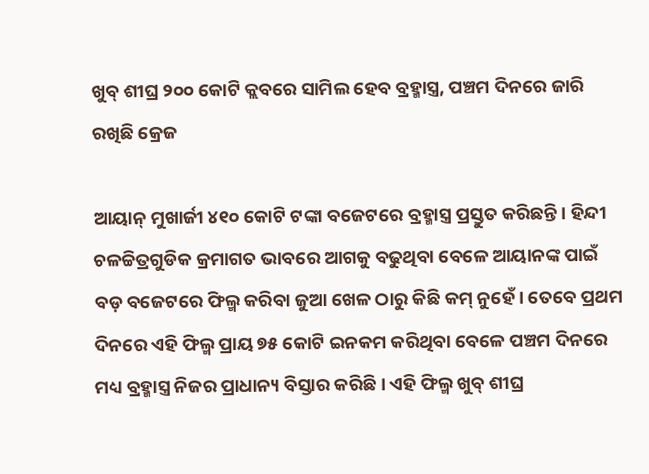ଖୁବ୍ ଶୀଘ୍ର ୨୦୦ କୋଟି କ୍ଲବରେ ସାମିଲ ହେବ ବ୍ରହ୍ମାସ୍ତ୍ର, ପଞ୍ଚମ ଦିନରେ ଜାରି ରଖିଛି କ୍ରେଜ

ଆୟାନ୍ ମୁଖାର୍ଜୀ ୪୧୦ କୋଟି ଟଙ୍କା ବଜେଟରେ ବ୍ରହ୍ମାସ୍ତ୍ର ପ୍ରସ୍ତୁତ କରିଛନ୍ତି। ହିନ୍ଦୀ ଚଳଚ୍ଚିତ୍ରଗୁଡିକ କ୍ରମାଗତ ଭାବରେ ଆଗକୁ ବଢୁଥିବା ବେଳେ ଆୟାନଙ୍କ ପାଇଁ ବଡ଼ ବଜେଟରେ ଫିଲ୍ମ କରିବା ଜୁଆ ଖେଳ ଠାରୁ କିଛି କମ୍ ନୁହେଁ। ତେବେ ପ୍ରଥମ ଦିନରେ ଏହି ଫିଲ୍ମ ପ୍ରାୟ ୭୫ କୋଟି ଇନକମ କରିଥିବା ବେଳେ ପଞ୍ଚମ ଦିନରେ ମଧ୍ୟ ବ୍ରହ୍ମାସ୍ତ୍ର ନିଜର ପ୍ରାଧାନ୍ୟ ବିସ୍ତାର କରିଛି। ଏହି ଫିଲ୍ମ ଖୁବ୍ ଶୀଘ୍ର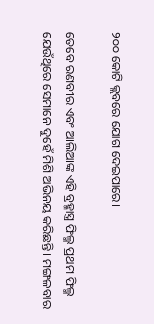୨୦୦ କୋଟି କ୍ଲବରେ ଯୋଗ ଦେଇପାରେ।

ତେବେ ରଣବୀର ଏବଂ ଆଲିଆଙ୍କ ଏହି ବ୍ରହ୍ମାସ୍ତ୍ର ଫିଲ୍ମ ପ୍ରଥମ ଫିଲ୍ମ ଯେଉଁଥିରେ ସେମାନେ ଦୁହେଁ ମିଶି ଅଭିନୟ କରିଛନ୍ତି। ମଙ୍ଗଳବାର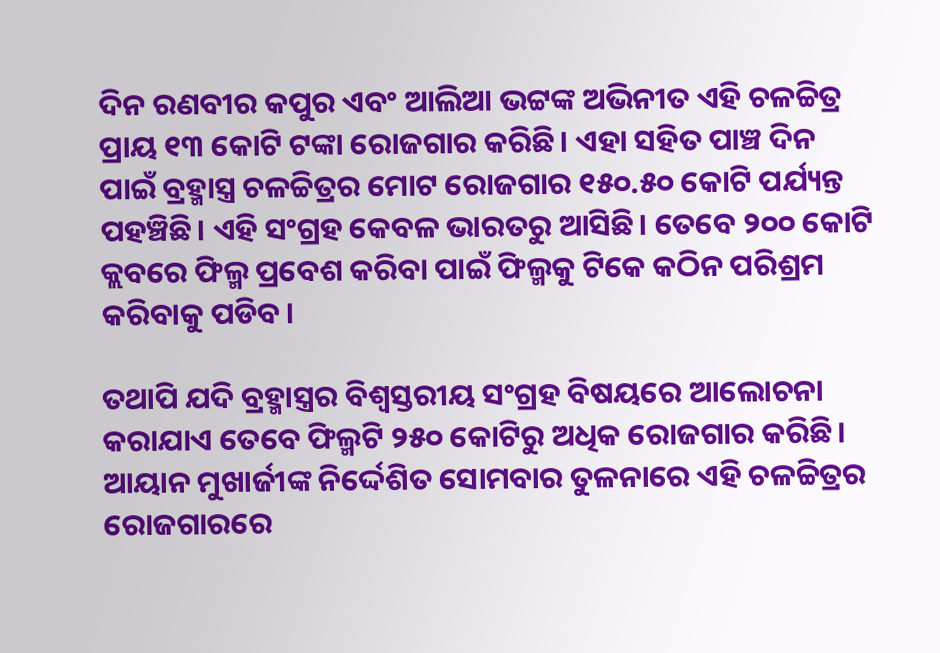ଦିନ ରଣବୀର କପୁର ଏବଂ ଆଲିଆ ଭଟ୍ଟଙ୍କ ଅଭିନୀତ ଏହି ଚଳଚ୍ଚିତ୍ର ପ୍ରାୟ ୧୩ କୋଟି ଟଙ୍କା ରୋଜଗାର କରିଛି। ଏହା ସହିତ ପାଞ୍ଚ ଦିନ ପାଇଁ ବ୍ରହ୍ମାସ୍ତ୍ର ଚଳଚ୍ଚିତ୍ରର ମୋଟ ରୋଜଗାର ୧୫୦.୫୦ କୋଟି ପର୍ଯ୍ୟନ୍ତ ପହଞ୍ଚିଛି। ଏହି ସଂଗ୍ରହ କେବଳ ଭାରତରୁ ଆସିଛି। ତେବେ ୨୦୦ କୋଟି କ୍ଲବରେ ଫିଲ୍ମ ପ୍ରବେଶ କରିବା ପାଇଁ ଫିଲ୍ମକୁ ଟିକେ କଠିନ ପରିଶ୍ରମ କରିବାକୁ ପଡିବ।

ତଥାପି ଯଦି ବ୍ରହ୍ମାସ୍ତ୍ରର ବିଶ୍ୱସ୍ତରୀୟ ସଂଗ୍ରହ ବିଷୟରେ ଆଲୋଚନା କରାଯାଏ ତେବେ ଫିଲ୍ମଟି ୨୫୦ କୋଟିରୁ ଅଧିକ ରୋଜଗାର କରିଛି। ଆୟାନ ମୁଖାର୍ଜୀଙ୍କ ନିର୍ଦ୍ଦେଶିତ ସୋମବାର ତୁଳନାରେ ଏହି ଚଳଚ୍ଚିତ୍ରର ରୋଜଗାରରେ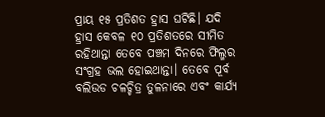ପ୍ରାୟ ୧୫ ପ୍ରତିଶତ ହ୍ରାସ ଘଟିଛି। ଯଦି ହ୍ରାସ କେବଳ ୧୦ ପ୍ରତିଶତରେ ସୀମିତ ରହିଥାନ୍ତା ତେବେ ପଞ୍ଚମ ଦିନରେ ଫିଲ୍ମର ସଂଗ୍ରହ ଭଲ ହୋଇଥାନ୍ତା। ତେବେ ପୂର୍ବ ବଲିଉଡ ଚଳଚ୍ଚିତ୍ର ତୁଳନାରେ ଏବଂ କାର୍ଯ୍ୟ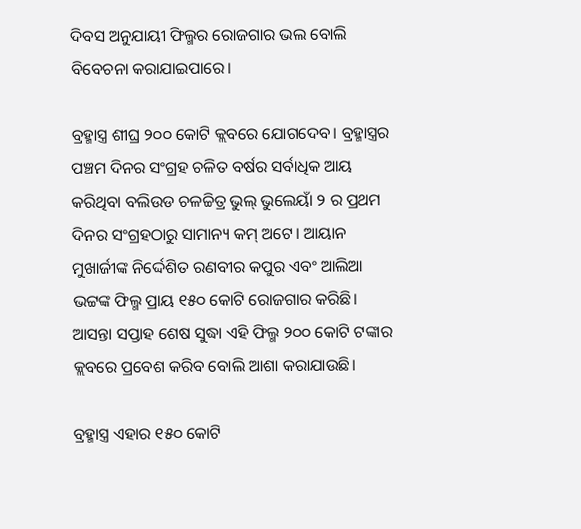ଦିବସ ଅନୁଯାୟୀ ଫିଲ୍ମର ରୋଜଗାର ଭଲ ବୋଲି ବିବେଚନା କରାଯାଇପାରେ।

ବ୍ରହ୍ମାସ୍ତ୍ର ଶୀଘ୍ର ୨୦୦ କୋଟି କ୍ଲବରେ ଯୋଗଦେବ। ବ୍ରହ୍ମାସ୍ତ୍ରର ପଞ୍ଚମ ଦିନର ସଂଗ୍ରହ ଚଳିତ ବର୍ଷର ସର୍ବାଧିକ ଆୟ କରିଥିବା ବଲିଉଡ ଚଳଚ୍ଚିତ୍ର ଭୁଲ୍ ଭୁଲେୟାଁ ୨ ର ପ୍ରଥମ ଦିନର ସଂଗ୍ରହଠାରୁ ସାମାନ୍ୟ କମ୍ ଅଟେ। ଆୟାନ ମୁଖାର୍ଜୀଙ୍କ ନିର୍ଦ୍ଦେଶିତ ରଣବୀର କପୁର ଏବଂ ଆଲିଆ ଭଟ୍ଟଙ୍କ ଫିଲ୍ମ ପ୍ରାୟ ୧୫୦ କୋଟି ରୋଜଗାର କରିଛି। ଆସନ୍ତା ସପ୍ତାହ ଶେଷ ସୁଦ୍ଧା ଏହି ଫିଲ୍ମ ୨୦୦ କୋଟି ଟଙ୍କାର କ୍ଲବରେ ପ୍ରବେଶ କରିବ ବୋଲି ଆଶା କରାଯାଉଛି।

ବ୍ରହ୍ମାସ୍ତ୍ର ଏହାର ୧୫୦ କୋଟି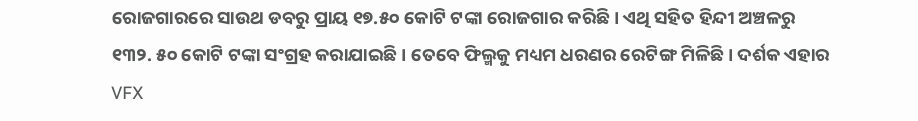ରୋଜଗାରରେ ସାଉଥ ଡବରୁ ପ୍ରାୟ ୧୭.୫୦ କୋଟି ଟଙ୍କା ରୋଜଗାର କରିଛି। ଏଥି ସହିତ ହିନ୍ଦୀ ଅଞ୍ଚଳରୁ ୧୩୨. ୫୦ କୋଟି ଟଙ୍କା ସଂଗ୍ରହ କରାଯାଇଛି। ତେବେ ଫିଲ୍ମକୁ ମଧ୍ୟମ ଧରଣର ରେଟିଙ୍ଗ ମିଳିଛି। ଦର୍ଶକ ଏହାର VFX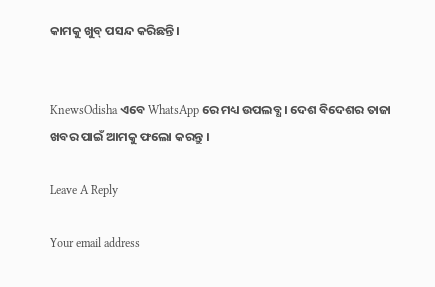କାମକୁ ଖୁବ୍ ପସନ୍ଦ କରିଛନ୍ତି।


KnewsOdisha ଏବେ WhatsApp ରେ ମଧ୍ୟ ଉପଲବ୍ଧ । ଦେଶ ବିଦେଶର ତାଜା ଖବର ପାଇଁ ଆମକୁ ଫଲୋ କରନ୍ତୁ ।

Leave A Reply

Your email address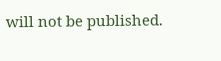will not be published.